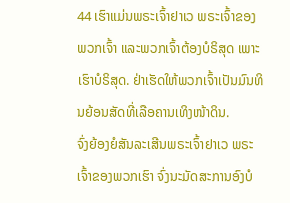44 ເຮົາແມ່ນພຣະເຈົ້າຢາເວ ພຣະເຈົ້າຂອງພວກເຈົ້າ ແລະພວກເຈົ້າຕ້ອງບໍຣິສຸດ ເພາະເຮົາບໍຣິສຸດ. ຢ່າເຮັດໃຫ້ພວກເຈົ້າເປັນມົນທິນຍ້ອນສັດທີ່ເລືອຄານເທິງໜ້າດິນ.
ຈົ່ງຍ້ອງຍໍສັນລະເສີນພຣະເຈົ້າຢາເວ ພຣະເຈົ້າຂອງພວກເຮົາ ຈົ່ງນະມັດສະການອົງບໍ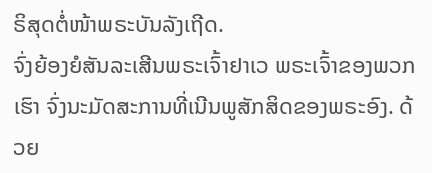ຣິສຸດຕໍ່ໜ້າພຣະບັນລັງເຖີດ.
ຈົ່ງຍ້ອງຍໍສັນລະເສີນພຣະເຈົ້າຢາເວ ພຣະເຈົ້າຂອງພວກເຮົາ ຈົ່ງນະມັດສະການທີ່ເນີນພູສັກສິດຂອງພຣະອົງ. ດ້ວຍ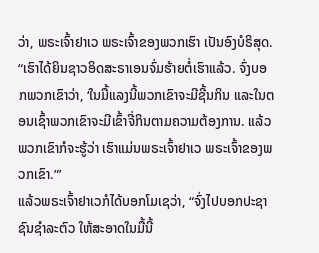ວ່າ, ພຣະເຈົ້າຢາເວ ພຣະເຈົ້າຂອງພວກເຮົາ ເປັນອົງບໍຣິສຸດ.
“ເຮົາໄດ້ຍິນຊາວອິດສະຣາເອນຈົ່ມຮ້າຍຕໍ່ເຮົາແລ້ວ. ຈົ່ງບອກພວກເຂົາວ່າ, ‘ໃນມື້ແລງນີ້ພວກເຂົາຈະມີຊີ້ນກິນ ແລະໃນຕອນເຊົ້າພວກເຂົາຈະມີເຂົ້າຈີ່ກິນຕາມຄວາມຕ້ອງການ. ແລ້ວພວກເຂົາກໍຈະຮູ້ວ່າ ເຮົາແມ່ນພຣະເຈົ້າຢາເວ ພຣະເຈົ້າຂອງພວກເຂົາ.”’
ແລ້ວພຣະເຈົ້າຢາເວກໍໄດ້ບອກໂມເຊວ່າ, “ຈົ່ງໄປບອກປະຊາຊົນຊຳລະຕົວ ໃຫ້ສະອາດໃນມື້ນີ້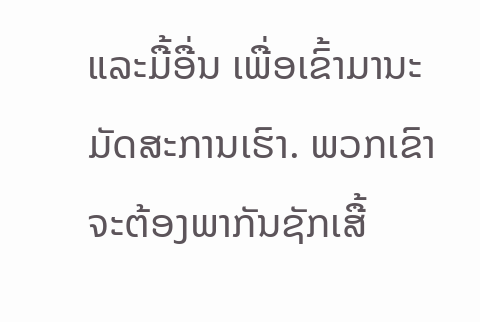ແລະມື້ອື່ນ ເພື່ອເຂົ້າມານະມັດສະການເຮົາ. ພວກເຂົາຈະຕ້ອງພາກັນຊັກເສື້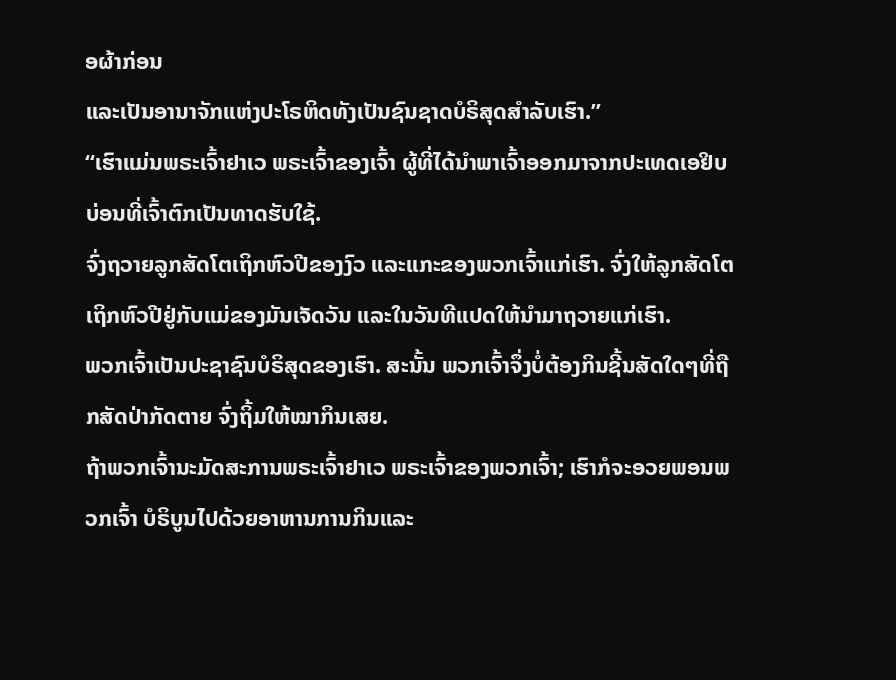ອຜ້າກ່ອນ
ແລະເປັນອານາຈັກແຫ່ງປະໂຣຫິດທັງເປັນຊົນຊາດບໍຣິສຸດສຳລັບເຮົາ.”
“ເຮົາແມ່ນພຣະເຈົ້າຢາເວ ພຣະເຈົ້າຂອງເຈົ້າ ຜູ້ທີ່ໄດ້ນຳພາເຈົ້າອອກມາຈາກປະເທດເອຢິບ ບ່ອນທີ່ເຈົ້າຕົກເປັນທາດຮັບໃຊ້.
ຈົ່ງຖວາຍລູກສັດໂຕເຖິກຫົວປີຂອງງົວ ແລະແກະຂອງພວກເຈົ້າແກ່ເຮົາ. ຈົ່ງໃຫ້ລູກສັດໂຕເຖິກຫົວປີຢູ່ກັບແມ່ຂອງມັນເຈັດວັນ ແລະໃນວັນທີແປດໃຫ້ນຳມາຖວາຍແກ່ເຮົາ.
ພວກເຈົ້າເປັນປະຊາຊົນບໍຣິສຸດຂອງເຮົາ. ສະນັ້ນ ພວກເຈົ້າຈຶ່ງບໍ່ຕ້ອງກິນຊີ້ນສັດໃດໆທີ່ຖືກສັດປ່າກັດຕາຍ ຈົ່ງຖິ້ມໃຫ້ໝາກິນເສຍ.
ຖ້າພວກເຈົ້ານະມັດສະການພຣະເຈົ້າຢາເວ ພຣະເຈົ້າຂອງພວກເຈົ້າ; ເຮົາກໍຈະອວຍພອນພວກເຈົ້າ ບໍຣິບູນໄປດ້ວຍອາຫານການກິນແລະ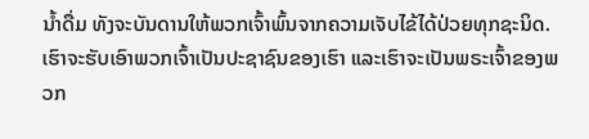ນໍ້າດື່ມ ທັງຈະບັນດານໃຫ້ພວກເຈົ້າພົ້ນຈາກຄວາມເຈັບໄຂ້ໄດ້ປ່ວຍທຸກຊະນິດ.
ເຮົາຈະຮັບເອົາພວກເຈົ້າເປັນປະຊາຊົນຂອງເຮົາ ແລະເຮົາຈະເປັນພຣະເຈົ້າຂອງພວກ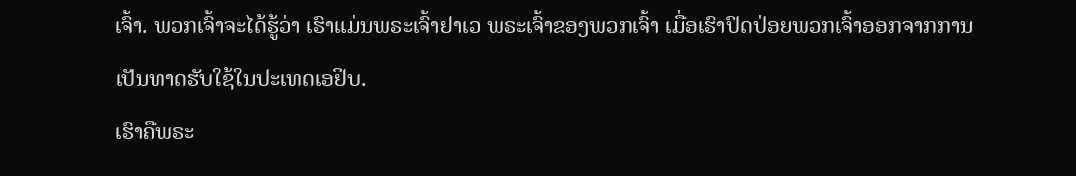ເຈົ້າ. ພວກເຈົ້າຈະໄດ້ຮູ້ວ່າ ເຮົາແມ່ນພຣະເຈົ້າຢາເວ ພຣະເຈົ້າຂອງພວກເຈົ້າ ເມື່ອເຮົາປົດປ່ອຍພວກເຈົ້າອອກຈາກການເປັນທາດຮັບໃຊ້ໃນປະເທດເອຢິບ.
ເຮົາຄືພຣະ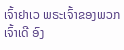ເຈົ້າຢາເວ ພຣະເຈົ້າຂອງພວກເຈົ້າເດີ ອົງ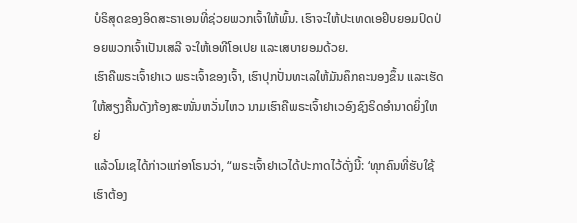ບໍຣິສຸດຂອງອິດສະຣາເອນທີ່ຊ່ວຍພວກເຈົ້າໃຫ້ພົ້ນ. ເຮົາຈະໃຫ້ປະເທດເອຢິບຍອມປົດປ່ອຍພວກເຈົ້າເປັນເສລີ ຈະໃຫ້ເອທີໂອເປຍ ແລະເສບາຍອມດ້ວຍ.
ເຮົາຄືພຣະເຈົ້າຢາເວ ພຣະເຈົ້າຂອງເຈົ້າ, ເຮົາປຸກປັ່ນທະເລໃຫ້ມັນຄຶກຄະນອງຂຶ້ນ ແລະເຮັດໃຫ້ສຽງຄື້ນດັງກ້ອງສະໜັ່ນຫວັ່ນໄຫວ ນາມເຮົາຄືພຣະເຈົ້າຢາເວອົງຊົງຣິດອຳນາດຍິ່ງໃຫຍ່
ແລ້ວໂມເຊໄດ້ກ່າວແກ່ອາໂຣນວ່າ, “ພຣະເຈົ້າຢາເວໄດ້ປະກາດໄວ້ດັ່ງນີ້: ‘ທຸກຄົນທີ່ຮັບໃຊ້ເຮົາຕ້ອງ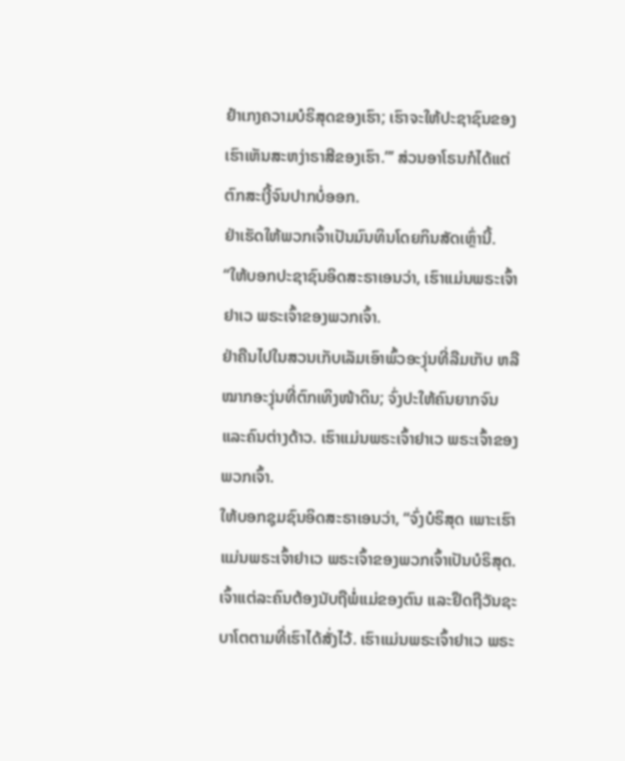ຢຳເກງຄວາມບໍຣິສຸດຂອງເຮົາ; ເຮົາຈະໃຫ້ປະຊາຊົນຂອງເຮົາເຫັນສະຫງ່າຣາສີຂອງເຮົາ.”’ ສ່ວນອາໂຣນກໍໄດ້ແຕ່ຕົກສະເງີ້ຈົນປາກບໍ່ອອກ.
ຢ່າເຮັດໃຫ້ພວກເຈົ້າເປັນມົນທິນໂດຍກິນສັດເຫຼົ່ານີ້.
“ໃຫ້ບອກປະຊາຊົນອິດສະຣາເອນວ່າ, ເຮົາແມ່ນພຣະເຈົ້າຢາເວ ພຣະເຈົ້າຂອງພວກເຈົ້າ.
ຢ່າຄືນໄປໃນສວນເກັບເລັມເອົາພົ້ວອະງຸ່ນທີ່ລືມເກັບ ຫລືໝາກອະງຸ່ນທີ່ຕົກເທິງໜ້າດິນ; ຈົ່ງປະໃຫ້ຄົນຍາກຈົນ ແລະຄົນຕ່າງດ້າວ. ເຮົາແມ່ນພຣະເຈົ້າຢາເວ ພຣະເຈົ້າຂອງພວກເຈົ້າ.
ໃຫ້ບອກຊຸມຊົນອິດສະຣາເອນວ່າ, “ຈົ່ງບໍຣິສຸດ ເພາະເຮົາແມ່ນພຣະເຈົ້າຢາເວ ພຣະເຈົ້າຂອງພວກເຈົ້າເປັນບໍຣິສຸດ.
ເຈົ້າແຕ່ລະຄົນຕ້ອງນັບຖືພໍ່ແມ່ຂອງຕົນ ແລະຢຶດຖືວັນຊະບາໂຕຕາມທີ່ເຮົາໄດ້ສັ່ງໄວ້. ເຮົາແມ່ນພຣະເຈົ້າຢາເວ ພຣະ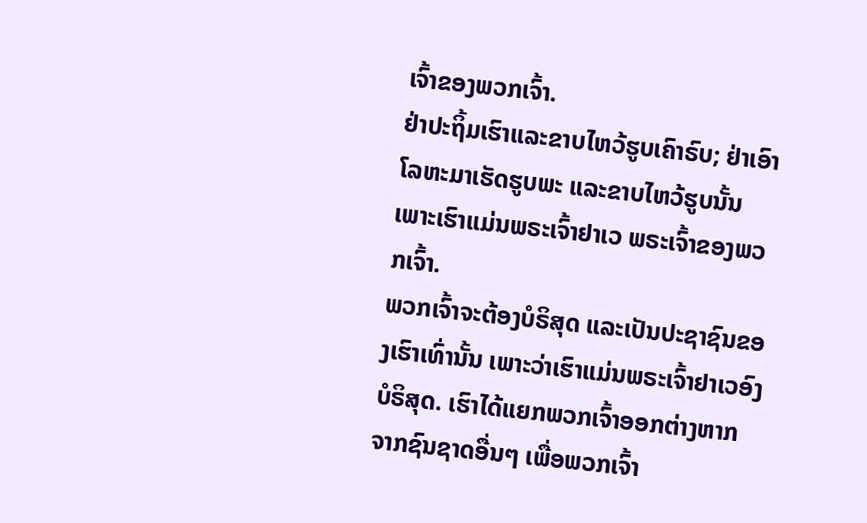ເຈົ້າຂອງພວກເຈົ້າ.
ຢ່າປະຖິ້ມເຮົາແລະຂາບໄຫວ້ຮູບເຄົາຣົບ; ຢ່າເອົາໂລຫະມາເຮັດຮູບພະ ແລະຂາບໄຫວ້ຮູບນັ້ນ ເພາະເຮົາແມ່ນພຣະເຈົ້າຢາເວ ພຣະເຈົ້າຂອງພວກເຈົ້າ.
ພວກເຈົ້າຈະຕ້ອງບໍຣິສຸດ ແລະເປັນປະຊາຊົນຂອງເຮົາເທົ່ານັ້ນ ເພາະວ່າເຮົາແມ່ນພຣະເຈົ້າຢາເວອົງບໍຣິສຸດ. ເຮົາໄດ້ແຍກພວກເຈົ້າອອກຕ່າງຫາກຈາກຊົນຊາດອື່ນໆ ເພື່ອພວກເຈົ້າ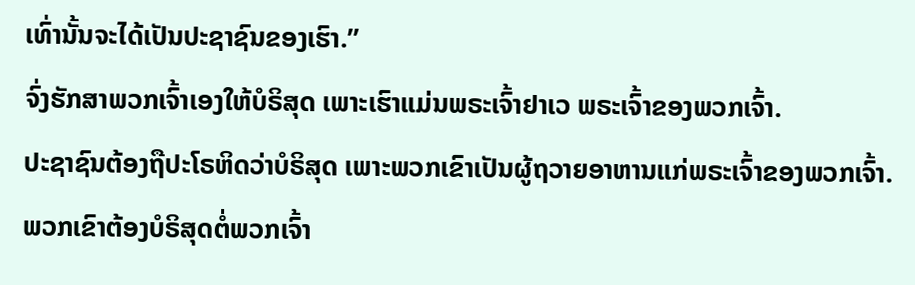ເທົ່ານັ້ນຈະໄດ້ເປັນປະຊາຊົນຂອງເຮົາ.”
ຈົ່ງຮັກສາພວກເຈົ້າເອງໃຫ້ບໍຣິສຸດ ເພາະເຮົາແມ່ນພຣະເຈົ້າຢາເວ ພຣະເຈົ້າຂອງພວກເຈົ້າ.
ປະຊາຊົນຕ້ອງຖືປະໂຣຫິດວ່າບໍຣິສຸດ ເພາະພວກເຂົາເປັນຜູ້ຖວາຍອາຫານແກ່ພຣະເຈົ້າຂອງພວກເຈົ້າ. ພວກເຂົາຕ້ອງບໍຣິສຸດຕໍ່ພວກເຈົ້າ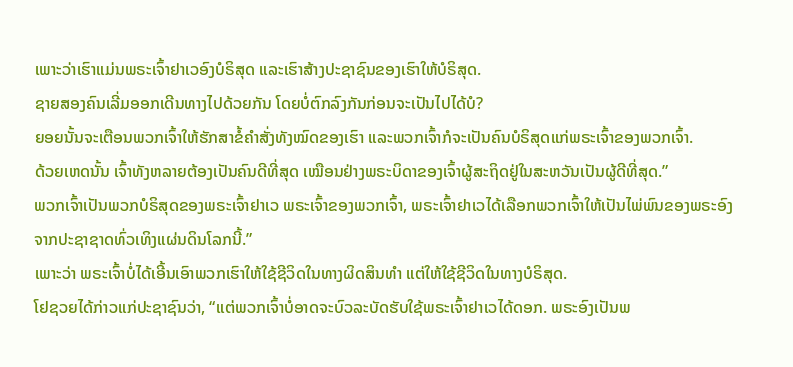ເພາະວ່າເຮົາແມ່ນພຣະເຈົ້າຢາເວອົງບໍຣິສຸດ ແລະເຮົາສ້າງປະຊາຊົນຂອງເຮົາໃຫ້ບໍຣິສຸດ.
ຊາຍສອງຄົນເລີ່ມອອກເດີນທາງໄປດ້ວຍກັນ ໂດຍບໍ່ຕົກລົງກັນກ່ອນຈະເປັນໄປໄດ້ບໍ?
ຍອຍນັ້ນຈະເຕືອນພວກເຈົ້າໃຫ້ຮັກສາຂໍ້ຄຳສັ່ງທັງໝົດຂອງເຮົາ ແລະພວກເຈົ້າກໍຈະເປັນຄົນບໍຣິສຸດແກ່ພຣະເຈົ້າຂອງພວກເຈົ້າ.
ດ້ວຍເຫດນັ້ນ ເຈົ້າທັງຫລາຍຕ້ອງເປັນຄົນດີທີ່ສຸດ ເໝືອນຢ່າງພຣະບິດາຂອງເຈົ້າຜູ້ສະຖິດຢູ່ໃນສະຫວັນເປັນຜູ້ດີທີ່ສຸດ.”
ພວກເຈົ້າເປັນພວກບໍຣິສຸດຂອງພຣະເຈົ້າຢາເວ ພຣະເຈົ້າຂອງພວກເຈົ້າ, ພຣະເຈົ້າຢາເວໄດ້ເລືອກພວກເຈົ້າໃຫ້ເປັນໄພ່ພົນຂອງພຣະອົງຈາກປະຊາຊາດທົ່ວເທິງແຜ່ນດິນໂລກນີ້.”
ເພາະວ່າ ພຣະເຈົ້າບໍ່ໄດ້ເອີ້ນເອົາພວກເຮົາໃຫ້ໃຊ້ຊີວິດໃນທາງຜິດສິນທຳ ແຕ່ໃຫ້ໃຊ້ຊີວິດໃນທາງບໍຣິສຸດ.
ໂຢຊວຍໄດ້ກ່າວແກ່ປະຊາຊົນວ່າ, “ແຕ່ພວກເຈົ້າບໍ່ອາດຈະບົວລະບັດຮັບໃຊ້ພຣະເຈົ້າຢາເວໄດ້ດອກ. ພຣະອົງເປັນພ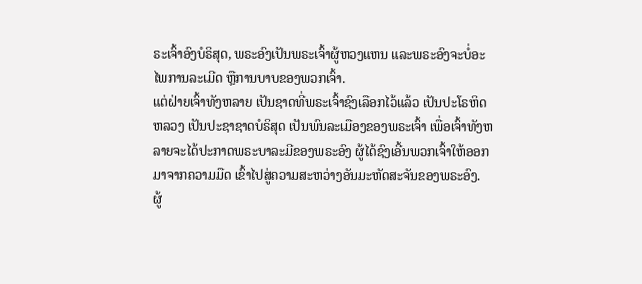ຣະເຈົ້າອົງບໍຣິສຸດ, ພຣະອົງເປັນພຣະເຈົ້າຜູ້ຫວງແຫນ ແລະພຣະອົງຈະບໍ່ອະໄພການລະເມີດ ຫຼືການບາບຂອງພວກເຈົ້າ.
ແຕ່ຝ່າຍເຈົ້າທັງຫລາຍ ເປັນຊາດທີ່ພຣະເຈົ້າຊົງເລືອກໄວ້ແລ້ວ ເປັນປະໂຣຫິດຫລວງ ເປັນປະຊາຊາດບໍຣິສຸດ ເປັນພົນລະເມືອງຂອງພຣະເຈົ້າ ເພື່ອເຈົ້າທັງຫລາຍຈະໄດ້ປະກາດພຣະບາລະມີຂອງພຣະອົງ ຜູ້ໄດ້ຊົງເອີ້ນພວກເຈົ້າໃຫ້ອອກມາຈາກຄວາມມືດ ເຂົ້າໄປສູ່ຄວາມສະຫວ່າງອັນມະຫັດສະຈັນຂອງພຣະອົງ.
ຜູ້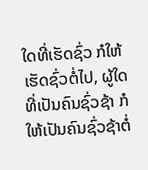ໃດທີ່ເຮັດຊົ່ວ ກໍໃຫ້ເຮັດຊົ່ວຕໍ່ໄປ, ຜູ້ໃດທີ່ເປັນຄົນຊົ່ວຊ້າ ກໍໃຫ້ເປັນຄົນຊົ່ວຊ້າຕໍ່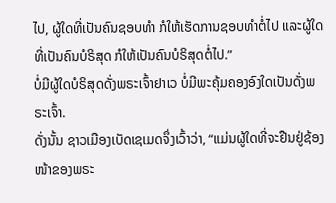ໄປ, ຜູ້ໃດທີ່ເປັນຄົນຊອບທຳ ກໍໃຫ້ເຮັດການຊອບທຳຕໍ່ໄປ ແລະຜູ້ໃດທີ່ເປັນຄົນບໍຣິສຸດ ກໍໃຫ້ເປັນຄົນບໍຣິສຸດຕໍ່ໄປ.”
ບໍ່ມີຜູ້ໃດບໍຣິສຸດດັ່ງພຣະເຈົ້າຢາເວ ບໍ່ມີພະຄຸ້ມຄອງອົງໃດເປັນດັ່ງພຣະເຈົ້າ.
ດັ່ງນັ້ນ ຊາວເມືອງເບັດເຊເມດຈຶ່ງເວົ້າວ່າ, “ແມ່ນຜູ້ໃດທີ່ຈະຢືນຢູ່ຊ້ອງໜ້າຂອງພຣະ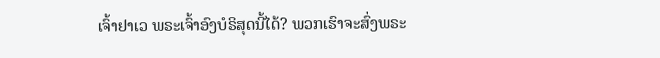ເຈົ້າຢາເວ ພຣະເຈົ້າອົງບໍຣິສຸດນີ້ໄດ້? ພວກເຮົາຈະສົ່ງພຣະ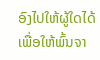ອົງໄປໃຫ້ຜູ້ໃດໄດ້ ເພື່ອໃຫ້ພົ້ນຈາ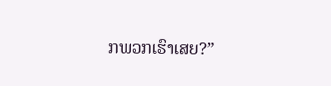ກພວກເຮົາເສຍ?”